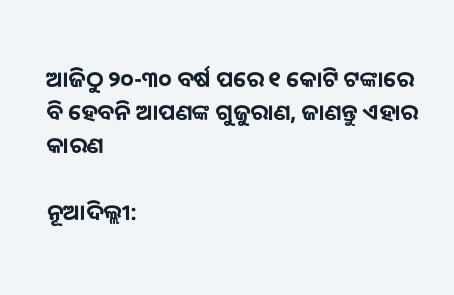ଆଜିଠୁ ୨୦-୩୦ ବର୍ଷ ପରେ ୧ କୋଟି ଟଙ୍କାରେ ବି ହେବନି ଆପଣଙ୍କ ଗୁଜୁରାଣ, ଜାଣନ୍ତୁ ଏହାର କାରଣ

ନୂଆଦିଲ୍ଲୀ: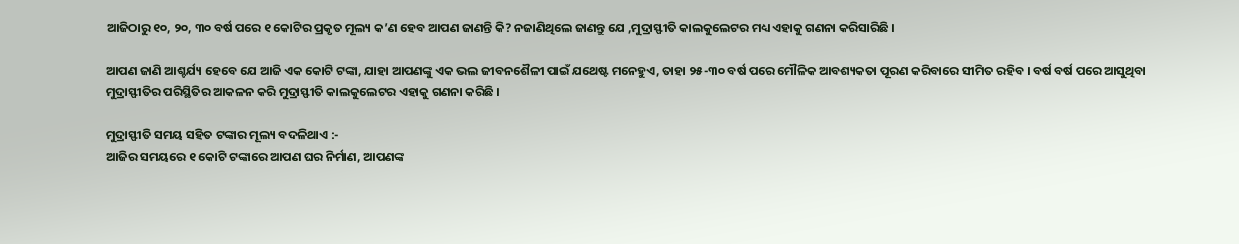ଆଜିଠାରୁ ୧୦, ୨୦, ୩୦ ବର୍ଷ ପରେ ୧ କୋଟିର ପ୍ରକୃତ ମୂଲ୍ୟ କ’ଣ ହେବ ଆପଣ ଜାଣନ୍ତି କି? ନଜାଣିଥିଲେ ଜାଣନ୍ତୁ ଯେ ,ମୁଦ୍ରାସ୍ଫୀତି କାଲକୁଲେଟର ମଧ୍ୟ ଏହାକୁ ଗଣନା କରିସାରିଛି ।

ଆପଣ ଜାଣି ଆଶ୍ଚର୍ଯ୍ୟ ହେବେ ଯେ ଆଜି ଏକ କୋଟି ଟଙ୍କା, ଯାହା ଆପଣଙ୍କୁ ଏକ ଭଲ ଜୀବନଶୈଳୀ ପାଇଁ ଯଥେଷ୍ଟ ମନେହୁଏ, ତାହା ୨୫-୩୦ ବର୍ଷ ପରେ ମୌଳିକ ଆବଶ୍ୟକତା ପୂରଣ କରିବାରେ ସୀମିତ ରହିବ । ବର୍ଷ ବର୍ଷ ପରେ ଆସୁଥିବା ମୁଦ୍ରାସ୍ଫୀତିର ପରିସ୍ଥିତିର ଆକଳନ କରି ମୁଦ୍ରାସ୍ଫୀତି କାଲକୁଲେଟର ଏହାକୁ ଗଣନା କରିଛି ।

ମୁଦ୍ରାସ୍ଫୀତି ସମୟ ସହିତ ଟଙ୍କାର ମୂଲ୍ୟ ବଦଳିଥାଏ :-
ଆଜିର ସମୟରେ ୧ କୋଟି ଟଙ୍କାରେ ଆପଣ ଘର ନିର୍ମାଣ, ଆପଣଙ୍କ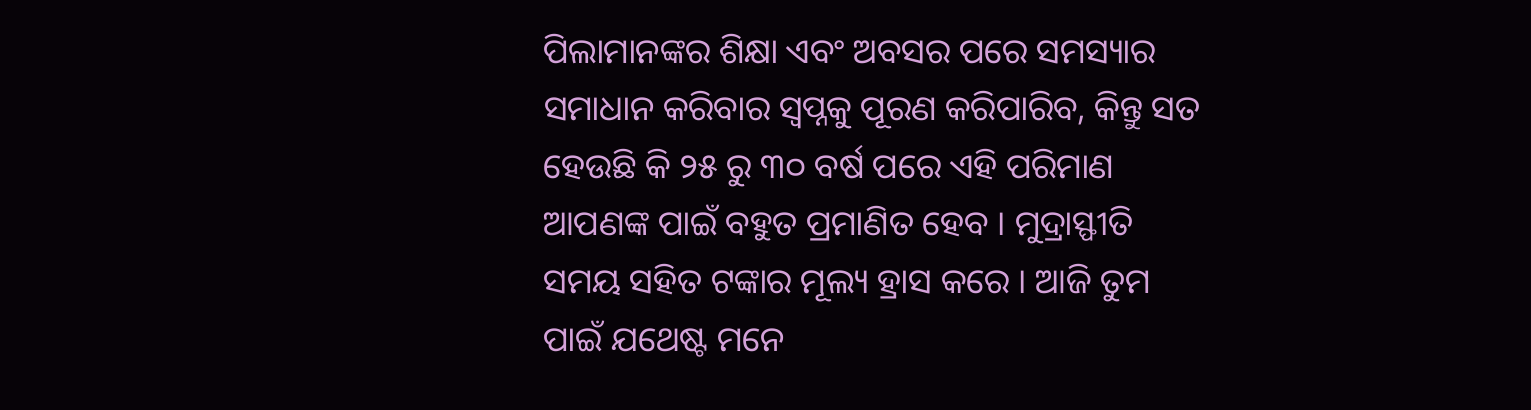ପିଲାମାନଙ୍କର ଶିକ୍ଷା ଏବଂ ଅବସର ପରେ ସମସ୍ୟାର ସମାଧାନ କରିବାର ସ୍ୱପ୍ନକୁ ପୂରଣ କରିପାରିବ, କିନ୍ତୁ ସତ ହେଉଛି କି ୨୫ ରୁ ୩୦ ବର୍ଷ ପରେ ଏହି ପରିମାଣ ଆପଣଙ୍କ ପାଇଁ ବହୁତ ପ୍ରମାଣିତ ହେବ । ମୁଦ୍ରାସ୍ଫୀତି ସମୟ ସହିତ ଟଙ୍କାର ମୂଲ୍ୟ ହ୍ରାସ କରେ । ଆଜି ତୁମ ପାଇଁ ଯଥେଷ୍ଟ ମନେ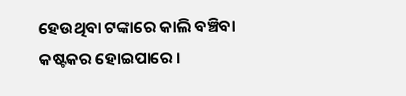ହେଉଥିବା ଟଙ୍କାରେ କାଲି ବଞ୍ଚିବା କଷ୍ଟକର ହୋଇପାରେ ।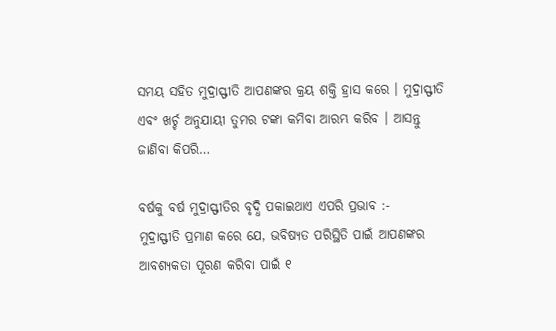ସମୟ ସହିତ ମୁଦ୍ରାସ୍ଫୀତି ଆପଣଙ୍କର କ୍ରୟ ଶକ୍ତି ହ୍ରାସ କରେ । ମୁଦ୍ରାସ୍ଫୀତି ଏବଂ ଖର୍ଚ୍ଚ ଅନୁଯାୟୀ ତୁମର ଟଙ୍କା କମିବା ଆରମ୍ଭ କରିବ । ଆସନ୍ତୁ ଜାଣିବା କିପରି…

ବର୍ଷକୁ ବର୍ଷ ମୁଦ୍ରାସ୍ଫୀତିର ବୃଦ୍ଧି ପକାଇଥାଏ ଏପରି ପ୍ରଭାବ :-
ମୁଦ୍ରାସ୍ଫୀତି ପ୍ରମାଣ କରେ ଯେ, ଭବିଷ୍ୟତ ପରିସ୍ଥିତି ପାଇଁ ଆପଣଙ୍କର ଆବଶ୍ୟକତା ପୂରଣ କରିବା ପାଇଁ ୧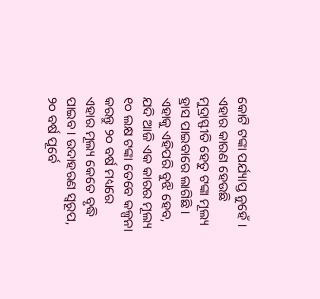କୋଟି ଟଙ୍କା ପର୍ଯ୍ୟାପ୍ତ ନୁହେଁ । ଏହାର କାରଣ ହେଉଛି ମୁଦ୍ରାସ୍ଫୀତି ହେତୁ ଟଙ୍କା ମୂଲ୍ୟ ହ୍ରାସ ପାଇବାରେ ଲାଗିଛି । ଏହାକୁ ଏହିପରି ବୁଝି ହେବ, ଯଦି ଆଜି ଏକ କାରର ମୂଲ୍ୟ ୧୦ ଲକ୍ଷ ଟଙ୍କା ତେବେ କଳ୍ପନା କରନ୍ତୁ ୨୦ ବର୍ଷ ମଧ୍ୟରେ ଏହାର ମୂଲ୍ୟ କେତେ ବୃଦ୍ଧି ପାଇବ । ଉଦାହରଣ ସ୍ୱରୂପ, ୨୦ ବର୍ଷ ପୂର୍ବେ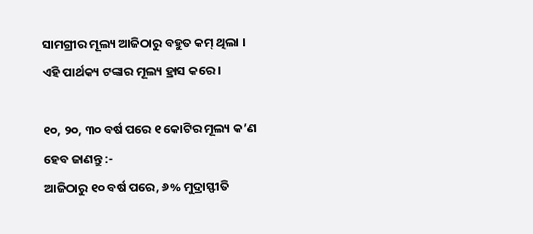ସାମଗ୍ରୀର ମୂଲ୍ୟ ଆଜିଠାରୁ ବହୁତ କମ୍ ଥିଲା । ଏହି ପାର୍ଥକ୍ୟ ଟଙ୍କାର ମୂଲ୍ୟ ହ୍ରାସ କରେ ।

୧୦, ୨୦, ୩୦ ବର୍ଷ ପରେ ୧ କୋଟିର ମୂଲ୍ୟ କ’ଣ ହେବ ଜାଣନ୍ତୁ :-
ଆଜିଠାରୁ ୧୦ ବର୍ଷ ପରେ, ୬% ମୁଦ୍ରାସ୍ଫୀତି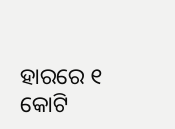ହାରରେ ୧ କୋଟି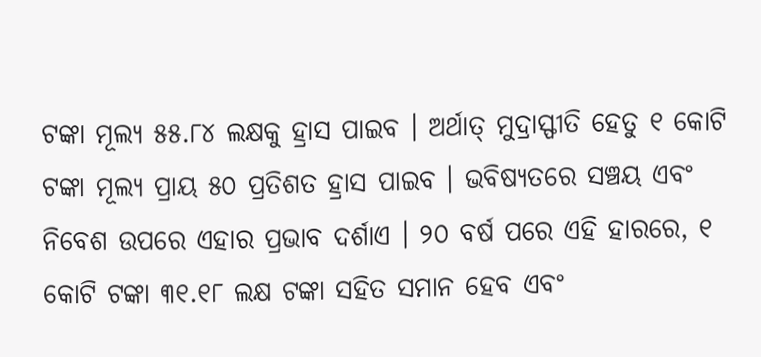ଟଙ୍କା ମୂଲ୍ୟ ୫୫.୮୪ ଲକ୍ଷକୁ ହ୍ରାସ ପାଇବ । ଅର୍ଥାତ୍ ମୁଦ୍ରାସ୍ଫୀତି ହେତୁ ୧ କୋଟି ଟଙ୍କା ମୂଲ୍ୟ ପ୍ରାୟ ୫୦ ପ୍ରତିଶତ ହ୍ରାସ ପାଇବ । ଭବିଷ୍ୟତରେ ସଞ୍ଚୟ ଏବଂ ନିବେଶ ଉପରେ ଏହାର ପ୍ରଭାବ ଦର୍ଶାଏ । ୨୦ ବର୍ଷ ପରେ ଏହି ହାରରେ, ୧ କୋଟି ଟଙ୍କା ୩୧.୧୮ ଲକ୍ଷ ଟଙ୍କା ସହିତ ସମାନ ହେବ ଏବଂ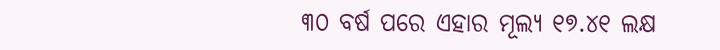୩୦ ବର୍ଷ ପରେ ଏହାର ମୂଲ୍ୟ ୧୭.୪୧ ଲକ୍ଷ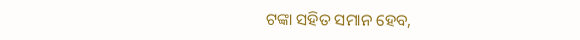ଟଙ୍କା ସହିତ ସମାନ ହେବ,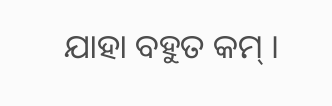ଯାହା ବହୁତ କମ୍ ।